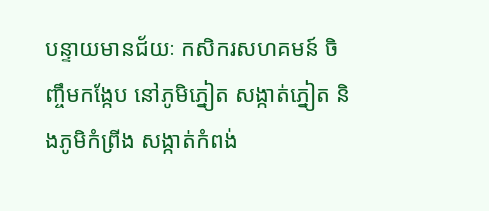បន្ទាយមានជ័យៈ កសិករសហគមន៍ ចិញ្ចឹមកង្កែប នៅភូមិភ្នៀត សង្កាត់ភ្នៀត និងភូមិកំព្រីង សង្កាត់កំពង់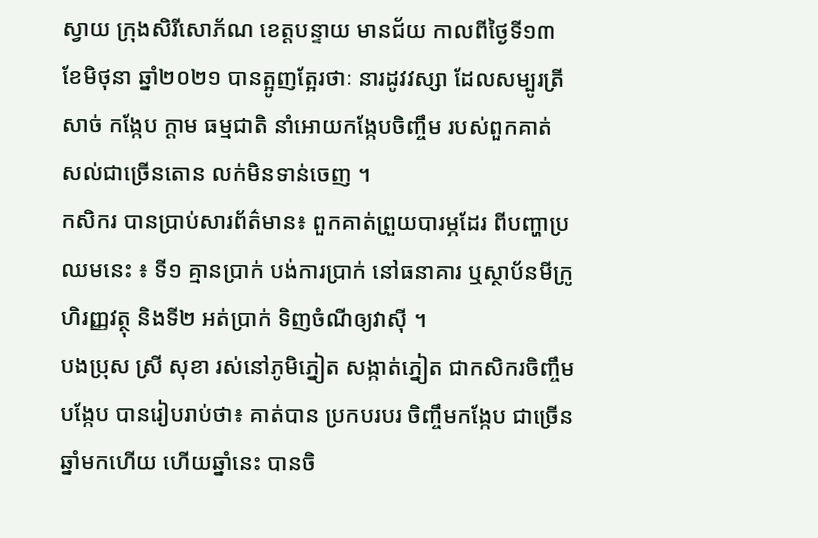ស្វាយ ក្រុងសិរីសោភ័ណ ខេត្តបន្ទាយ មានជ័យ កាលពីថ្ងៃទី១៣ ខែមិថុនា ឆ្នាំ២០២១ បានត្អូញត្អែរថាៈ នារដូវវស្សា ដែលសម្បូរត្រីសាច់ កង្កែប ក្តាម ធម្មជាតិ នាំអោយកង្កែបចិញ្ចឹម របស់ពួកគាត់ សល់ជាច្រើនតោន លក់មិនទាន់ចេញ ។
កសិករ បានប្រាប់សារព័ត៌មាន៖ ពួកគាត់ព្រួយបារម្ភដែរ ពីបញ្ហាប្រឈមនេះ ៖ ទី១ គ្មានប្រាក់ បង់ការប្រាក់ នៅធនាគារ ឬស្ថាប័នមីក្រូហិរញ្ញវត្ថុ និងទី២ អត់ប្រាក់ ទិញចំណីឲ្យវាស៊ី ។
បងប្រុស ស្រី សុខា រស់នៅភូមិភ្នៀត សង្កាត់ភ្នៀត ជាកសិករចិញ្ចឹមបង្កែប បានរៀបរាប់ថា៖ គាត់បាន ប្រកបរបរ ចិញ្ចឹមកង្កែប ជាច្រើនឆ្នាំមកហើយ ហើយឆ្នាំនេះ បានចិ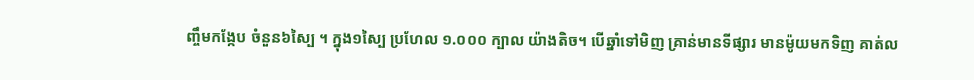ញ្ចឹមកង្កែប ចំនួន៦ស្បៃ ។ ក្នុង១ស្បៃ ប្រហែល ១.០០០ ក្បាល យ៉ាងតិច។ បើឆ្នាំទៅមិញ គ្រាន់មានទីផ្សារ មានម៉ូយមកទិញ គាត់ល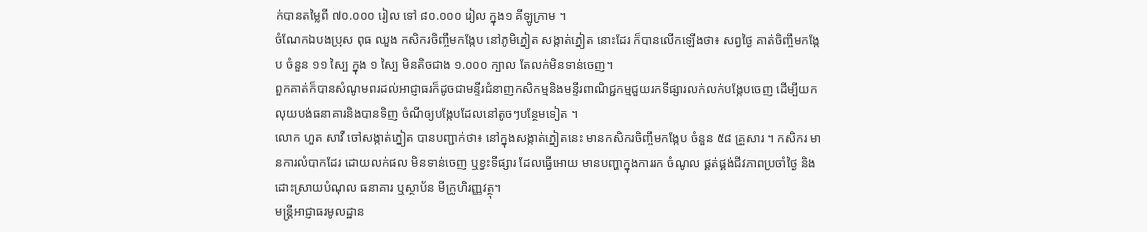ក់បានតម្លៃពី ៧០.០០០ រៀល ទៅ ៨០.០០០ រៀល ក្នុង១ គីឡូក្រាម ។
ចំណែកឯបងប្រុស ពុធ ឈួង កសិករចិញ្ចឹមកង្កែប នៅភូមិភ្នៀត សង្កាត់ភ្នៀត នោះដែរ ក៏បានលើកឡើងថា៖ សព្វថ្ងៃ គាត់ចិញ្ចឹមកង្កែប ចំនួន ១១ ស្បៃ ក្នុង ១ ស្បៃ មិនតិចជាង ១.០០០ ក្បាល តែលក់មិនទាន់ចេញ។
ពួកគាត់ក៏បានសំណូមពរដល់អាជ្ញាធរក៏ដូចជាមន្ទីរជំនាញកសិកម្មនិងមន្ទីរពាណិជ្ជកម្មជួយរកទីផ្សារលក់លក់បង្កែបចេញ ដើម្បីយកលុយបង់ធនាគារនិងបានទិញ ចំណីឲ្យបង្កែបដែលនៅតូចៗបន្ថែមទៀត ។
លោក ហួត សាវឺ ចៅសង្កាត់ភ្នៀត បានបញ្ជាក់ថា៖ នៅក្នុងសង្កាត់ភ្នៀតនេះ មានកសិករចិញ្ចឹមកង្កែប ចំនួន ៥៨ គ្រួសារ ។ កសិករ មានការលំបាកដែរ ដោយលក់ផល មិនទាន់ចេញ ឬខ្វះទីផ្សារ ដែលធ្វើអោយ មានបញ្ហាក្នុងការរក ចំណូល ផ្គត់ផ្គង់ជីវភាពប្រចាំថ្ងៃ និងដោះស្រាយបំណុល ធនាគារ ឬស្ថាប័ន មីក្រូហិរញ្ញវត្ថុ។
មន្ត្រីអាជ្ញាធរមូលដ្ឋាន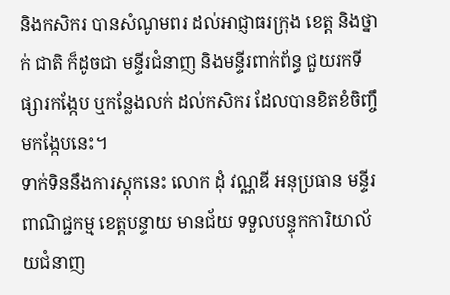និងកសិករ បានសំណូមពរ ដល់អាជ្ញាធរក្រុង ខេត្ត និងថ្នាក់ ជាតិ ក៏ដូចជា មន្ទីរជំនាញ និងមន្ទីរពាក់ព័ន្ធ ជួយរកទីផ្សារកង្កែប ឬកន្លែងលក់ ដល់កសិករ ដែលបានខិតខំចិញ្ចឹមកង្កែបនេះ។
ទាក់ទិននឹងការស្តុកនេះ លោក ដុំ វណ្ណឌី អនុប្រធាន មន្ទីរពាណិជ្ជកម្ម ខេត្តបន្ទាយ មានជ័យ ទទួលបន្ទុកការិយាល័យជំនាញ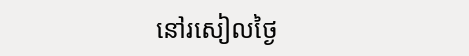នៅរសៀលថ្ងៃ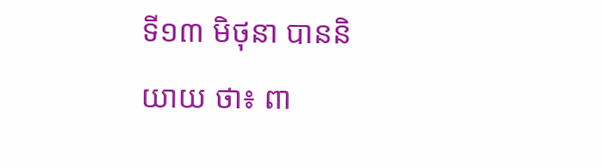ទី១៣ មិថុនា បាននិយាយ ថា៖ ពា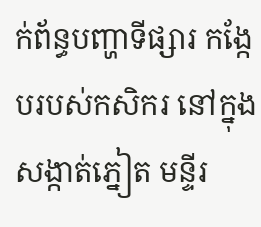ក់ព័ន្ធបញ្ហាទីផ្សារ កង្កែបរបស់កសិករ នៅក្នុងសង្កាត់ភ្នៀត មន្ទីរ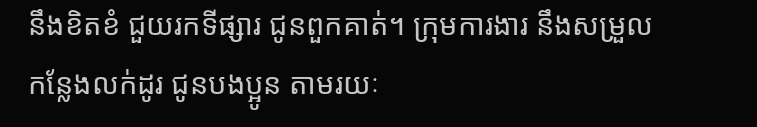នឹងខិតខំ ជួយរកទីផ្សារ ជូនពួកគាត់។ ក្រុមការងារ នឹងសម្រួលកន្លែងលក់ដូរ ជូនបងប្អូន តាមរយៈ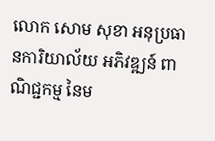លោក សោម សុខា អនុប្រធានការិយាល័យ អភិវឌ្ឍន៍ ពាណិជ្ជកម្ម នៃម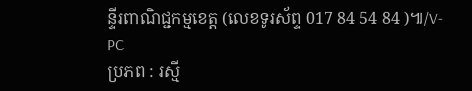ន្ទីរពាណិជ្ជកម្មខេត្ត (លេខទូរស័ព្ទ 017 84 54 84 )៕/V-PC
ប្រភព : រស្មី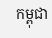កម្ពុជា